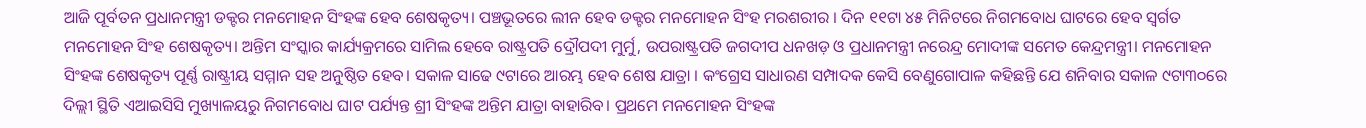ଆଜି ପୂର୍ବତନ ପ୍ରଧାନମନ୍ତ୍ରୀ ଡକ୍ଟର ମନମୋହନ ସିଂହଙ୍କ ହେବ ଶେଷକୃତ୍ୟ। ପଞ୍ଚଭୂତରେ ଲୀନ ହେବ ଡକ୍ଟର ମନମୋହନ ସିଂହ ମରଶରୀର । ଦିନ ୧୧ଟା ୪୫ ମିନିଟରେ ନିଗମବୋଧ ଘାଟରେ ହେବ ସ୍ବର୍ଗତ ମନମୋହନ ସିଂହ ଶେଷକୃତ୍ୟ। ଅନ୍ତିମ ସଂସ୍କାର କାର୍ଯ୍ୟକ୍ରମରେ ସାମିଲ ହେବେ ରାଷ୍ଟ୍ରପତି ଦ୍ରୌପଦୀ ମୁର୍ମୁ, ଉପରାଷ୍ଟ୍ରପତି ଜଗଦୀପ ଧନଖଡ଼ ଓ ପ୍ରଧାନମନ୍ତ୍ରୀ ନରେନ୍ଦ୍ର ମୋଦୀଙ୍କ ସମେତ କେନ୍ଦ୍ରମନ୍ତ୍ରୀ। ମନମୋହନ ସିଂହଙ୍କ ଶେଷକୃତ୍ୟ ପୂର୍ଣ୍ଣ ରାଷ୍ଟ୍ରୀୟ ସମ୍ମାନ ସହ ଅନୁଷ୍ଠିତ ହେବ। ସକାଳ ସାଢେ ୯ଟାରେ ଆରମ୍ଭ ହେବ ଶେଷ ଯାତ୍ରା । କଂଗ୍ରେସ ସାଧାରଣ ସମ୍ପାଦକ କେସି ବେଣୁଗୋପାଳ କହିଛନ୍ତି ଯେ ଶନିବାର ସକାଳ ୯ଟା୩୦ରେ ଦିଲ୍ଲୀ ସ୍ଥିତି ଏଆଇସିସି ମୁଖ୍ୟାଳୟରୁ ନିଗମବୋଧ ଘାଟ ପର୍ଯ୍ୟନ୍ତ ଶ୍ରୀ ସିଂହଙ୍କ ଅନ୍ତିମ ଯାତ୍ରା ବାହାରିବ। ପ୍ରଥମେ ମନମୋହନ ସିଂହଙ୍କ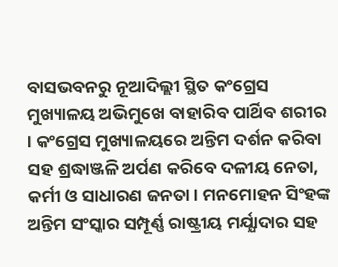ବାସଭବନରୁ ନୂଆଦିଲ୍ଲୀ ସ୍ଥିତ କଂଗ୍ରେସ ମୁଖ୍ୟାଳୟ ଅଭିମୁଖେ ବାହାରିବ ପାର୍ଥିବ ଶରୀର । କଂଗ୍ରେସ ମୁଖ୍ୟାଳୟରେ ଅନ୍ତିମ ଦର୍ଶନ କରିବା ସହ ଶ୍ରଦ୍ଧାଞ୍ଜଳି ଅର୍ପଣ କରିବେ ଦଳୀୟ ନେତା, କର୍ମୀ ଓ ସାଧାରଣ ଜନତା। ମନମୋହନ ସିଂହଙ୍କ ଅନ୍ତିମ ସଂସ୍କାର ସମ୍ପୂର୍ଣ୍ଣ ରାଷ୍ଟ୍ରୀୟ ମର୍ଯ୍ଯାଦାର ସହ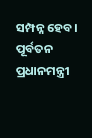ସମ୍ପନ୍ନ ହେବ।
ପୂର୍ବତନ ପ୍ରଧାନମନ୍ତ୍ରୀ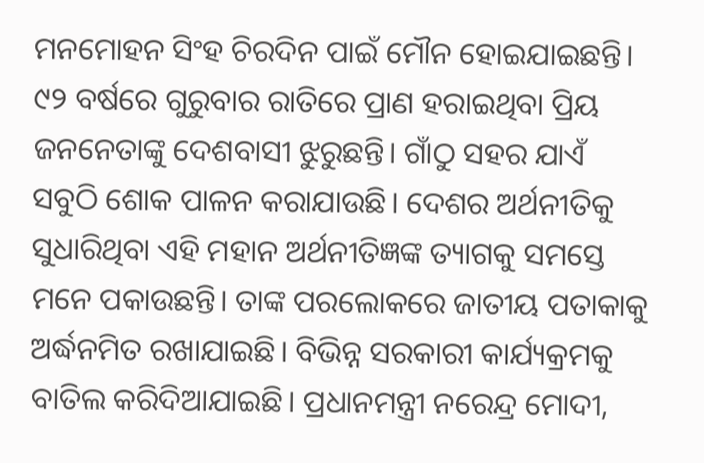ମନମୋହନ ସିଂହ ଚିରଦିନ ପାଇଁ ମୌନ ହୋଇଯାଇଛନ୍ତି। ୯୨ ବର୍ଷରେ ଗୁରୁବାର ରାତିରେ ପ୍ରାଣ ହରାଇଥିବା ପ୍ରିୟ ଜନନେତାଙ୍କୁ ଦେଶବାସୀ ଝୁରୁଛନ୍ତି। ଗାଁଠୁ ସହର ଯାଏଁ ସବୁଠି ଶୋକ ପାଳନ କରାଯାଉଛି। ଦେଶର ଅର୍ଥନୀତିକୁ ସୁଧାରିଥିବା ଏହି ମହାନ ଅର୍ଥନୀତିଜ୍ଞଙ୍କ ତ୍ୟାଗକୁ ସମସ୍ତେ ମନେ ପକାଉଛନ୍ତି। ତାଙ୍କ ପରଲୋକରେ ଜାତୀୟ ପତାକାକୁ ଅର୍ଦ୍ଧନମିତ ରଖାଯାଇଛି। ବିଭିନ୍ନ ସରକାରୀ କାର୍ଯ୍ୟକ୍ରମକୁ ବାତିଲ କରିଦିଆଯାଇଛି। ପ୍ରଧାନମନ୍ତ୍ରୀ ନରେନ୍ଦ୍ର ମୋଦୀ,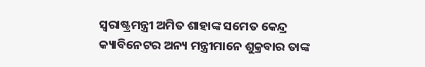ସ୍ବରାଷ୍ଟ୍ରମନ୍ତ୍ରୀ ଅମିତ ଶାହାଙ୍କ ସମେତ କେନ୍ଦ୍ର କ୍ୟାବିନେଟର ଅନ୍ୟ ମନ୍ତ୍ରୀମାନେ ଶୁକ୍ରବାର ତାଙ୍କ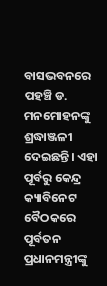ବାସଭବନରେ ପହଞ୍ଚି ଡ. ମନମୋହନଙ୍କୁ ଶ୍ରଦ୍ଧାଞ୍ଜଳୀ ଦେଇଛନ୍ତି। ଏହା ପୂର୍ବରୁ କେନ୍ଦ୍ର କ୍ୟାବିନେଟ ବୈଠକରେ ପୂର୍ବତନ ପ୍ରଧାନମନ୍ତ୍ରୀଙ୍କୁ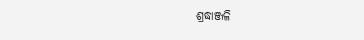ଶ୍ରଦ୍ଧାଞ୍ଜଳି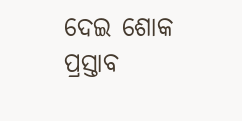ଦେଇ ଶୋକ ପ୍ରସ୍ତାବ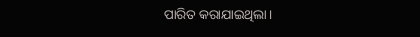ପାରିତ କରାଯାଇଥିଲା।